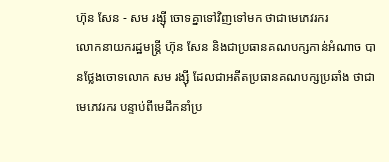ហ៊ុន សែន - សម រង្ស៊ី ចោទគ្នាទៅវិញទៅមក ថាជាមេភេវរករ
លោកនាយករដ្ឋមន្ត្រី ហ៊ុន សែន និងជាប្រធានគណបក្សកាន់អំណាច បានថ្លែងចោទលោក សម រង្ស៊ី ដែលជាអតីតប្រធានគណបក្សប្រឆាំង ថាជាមេភេវរករ បន្ទាប់ពីមេដឹកនាំប្រ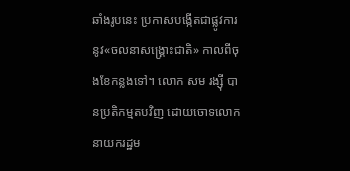ឆាំងរូបនេះ ប្រកាសបង្កើតជាផ្លូវការ នូវ«ចលនាសង្គ្រោះជាតិ» កាលពីចុងខែកន្លងទៅ។ លោក សម រង្ស៊ី បានប្រតិកម្មតបវិញ ដោយចោទលោកនាយករដ្ឋម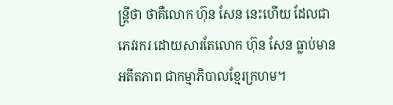ន្ត្រីថា ថាគឺលោក ហ៊ុន សែន នេះហើយ ដែលជាភេវរករ ដោយសារតែលោក ហ៊ុន សែន ធ្លាប់មានអតីតភាព ជាកម្មាភិបាលខ្មែរក្រហម។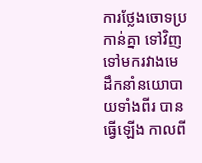ការថ្លែងចោទប្រកាន់គ្នា ទៅវិញទៅមករវាងមេដឹកនាំនយោបាយទាំងពីរ បានធ្វើឡើង កាលពី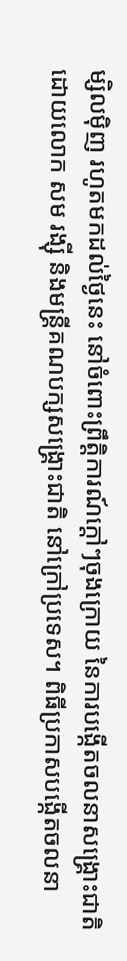ម្សិលម៉ិញ រហូតមកដល់ថ្ងៃនេះ នៅចំពោះព្រឹត្តិការណ៍ក្ដៅៗចុងក្រោយ នៃការបង្កើតចលនាសង្គ្រោះជាតិ ដោយលោក សម រង្ស៊ី និងមន្ត្រីគណបក្សសង្គ្រោះជាតិ នៅក្រៅប្រទេស។ ពិធីប្រកាសបង្កើតចលនា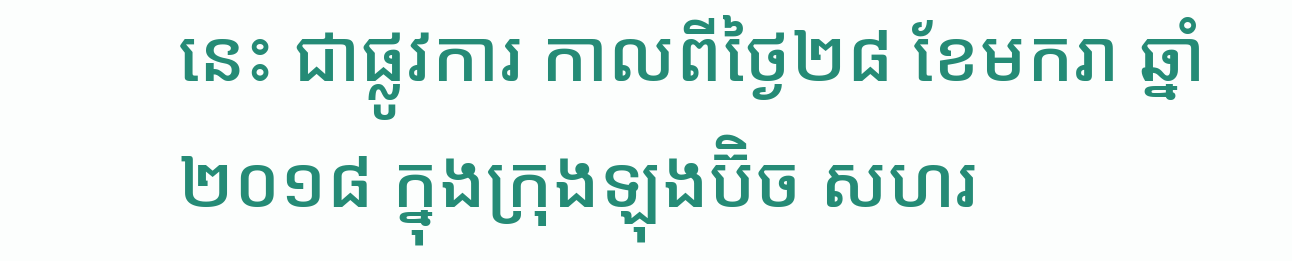នេះ ជាផ្លូវការ កាលពីថ្ងៃ២៨ ខែមករា ឆ្នាំ២០១៨ ក្នុងក្រុងឡុងប៊ិច សហរ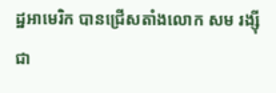ដ្ឋអាមេរិក បានជ្រើសតាំងលោក សម រង្ស៊ី ជា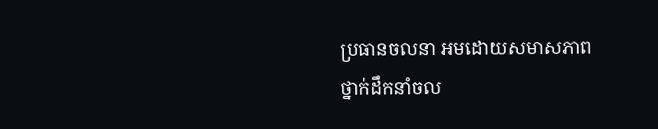ប្រធានចលនា អមដោយសមាសភាពថ្នាក់ដឹកនាំចល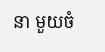នា មួយចំ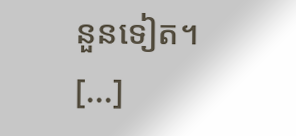នួនទៀត។
[...]